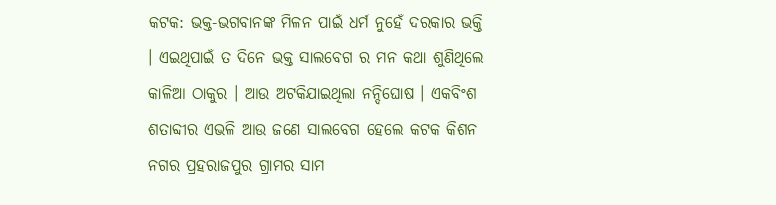କଟକ: ଭକ୍ତ-ଭଗବାନଙ୍କ ମିଳନ ପାଇଁ ଧର୍ମ ନୁହେଁ ଦରକାର ଭକ୍ତି । ଏଇଥିପାଇଁ ତ ଦିନେ ଭକ୍ତ ସାଲବେଗ ର ମନ କଥା ଶୁଣିଥିଲେ କାଳିଆ ଠାକୁର । ଆଉ ଅଟକିଯାଇଥିଲା ନନ୍ଦିଘୋଷ । ଏକବିଂଶ ଶତାବ୍ଦୀର ଏଭଳି ଆଉ ଜଣେ ସାଲବେଗ ହେଲେ କଟକ କିଶନ ନଗର ପ୍ରହରାଜପୁର ଗ୍ରାମର ସାମ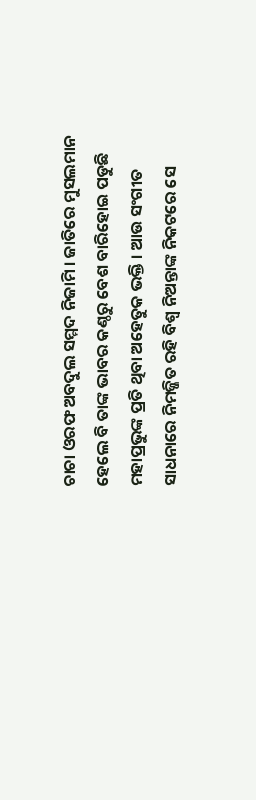ଚାଚା ଓରଫ ଅବଦୁଲ ସମ୍ମଦ ନିଜାମି । ଜାତିରେ ମୁସଲମାନ ହେଲେ ବି ତାଙ୍କ ଭାବର କଣ୍ଠରୁ ବେଶ ବାରିହୋଇ ପଡୁଛି ମହାପ୍ରଭୁଙ୍କ ପ୍ରତି ଥିବା ଅହେତୁକ ଭକ୍ତି । ଆଉ ସଂଗୀତ ସାଧନାରେ ନିମଜ୍ଜିତ ରହି ବିଶ୍ୱ ନିଅନ୍ତାଙ୍କ ନିକଟରେ ସେ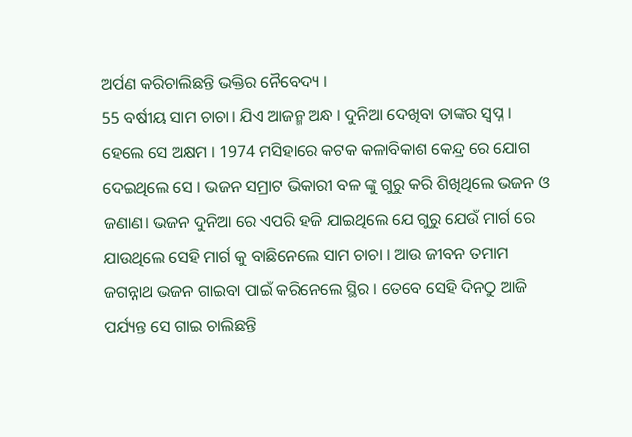ଅର୍ପଣ କରିଚାଲିଛନ୍ତି ଭକ୍ତିର ନୈବେଦ୍ୟ ।
55 ବର୍ଷୀୟ ସାମ ଚାଚା। ଯିଏ ଆଜନ୍ମ ଅନ୍ଧ । ଦୁନିଆ ଦେଖିବା ତାଙ୍କର ସ୍ୱପ୍ନ । ହେଲେ ସେ ଅକ୍ଷମ । 1974 ମସିହାରେ କଟକ କଳାବିକାଶ କେନ୍ଦ୍ର ରେ ଯୋଗ ଦେଇଥିଲେ ସେ । ଭଜନ ସମ୍ରାଟ ଭିକାରୀ ବଳ ଙ୍କୁ ଗୁରୁ କରି ଶିଖିଥିଲେ ଭଜନ ଓ ଜଣାଣ। ଭଜନ ଦୁନିଆ ରେ ଏପରି ହଜି ଯାଇଥିଲେ ଯେ ଗୁରୁ ଯେଉଁ ମାର୍ଗ ରେ ଯାଉଥିଲେ ସେହି ମାର୍ଗ କୁ ବାଛିନେଲେ ସାମ ଚାଚା । ଆଉ ଜୀବନ ତମାମ ଜଗନ୍ନାଥ ଭଜନ ଗାଇବା ପାଇଁ କରିନେଲେ ସ୍ଥିର । ତେବେ ସେହି ଦିନଠୁ ଆଜି ପର୍ଯ୍ୟନ୍ତ ସେ ଗାଇ ଚାଲିଛନ୍ତି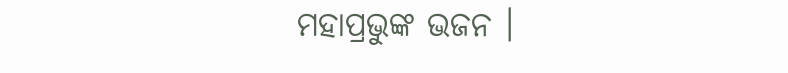ମହାପ୍ରଭୁଙ୍କ ଭଜନ ।